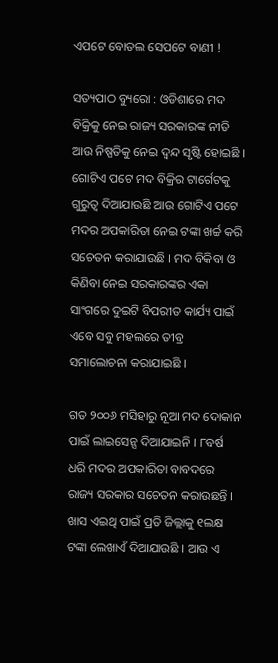ଏପଟେ ବୋତଲ ସେପଟେ ବାଣୀ !

ସତ୍ୟପାଠ ବ୍ୟୁରୋ : ଓଡିଶାରେ ମଦ ବିକ୍ରିକୁ ନେଇ ରାଜ୍ୟ ସରକାରଙ୍କ ନୀତି ଆଉ ନିଷ୍ପତିକୁ ନେଇ ଦ୍ୱନ୍ଦ ସୃଷ୍ଟି ହୋଇଛି । ଗୋଟିଏ ପଟେ ମଦ ବିକ୍ରିର ଟାର୍ଗେଟକୁ ଗୁରୁତ୍ୱ ଦିଆଯାଉଛି ଆଉ ଗୋଟିଏ ପଟେ ମଦର ଅପକାରିତା ନେଇ ଟଙ୍କା ଖର୍ଚ୍ଚ କରି ସଚେତନ କରାଯାଉଛି । ମଦ ବିକିବା ଓ କିଣିବା ନେଇ ସରକାରଙ୍କର ଏକା ସାଂଗରେ ଦୁଇଟି ବିପରୀତ କାର୍ଯ୍ୟ ପାଇଁ ଏବେ ସବୁ ମହଲରେ ତୀବ୍ର ସମାଲୋଚନା କରାଯାଇଛି ।

ଗତ ୨୦୦୬ ମସିହାରୁ ନୂଆ ମଦ ଦୋକାନ ପାଇଁ ଲାଇସେନ୍ସ ଦିଆଯାଇନି । ୮ବର୍ଷ ଧରି ମଦର ଅପକାରିତା ବାବଦରେ ରାଜ୍ୟ ସରକାର ସଚେତନ କରାଉଛନ୍ତି । ଖାସ ଏଇଥି ପାଇଁ ପ୍ରତି ଜିଲ୍ଲାକୁ ୧ଲକ୍ଷ ଟଙ୍କା ଲେଖାଏଁ ଦିଆଯାଉଛି । ଆଉ ଏ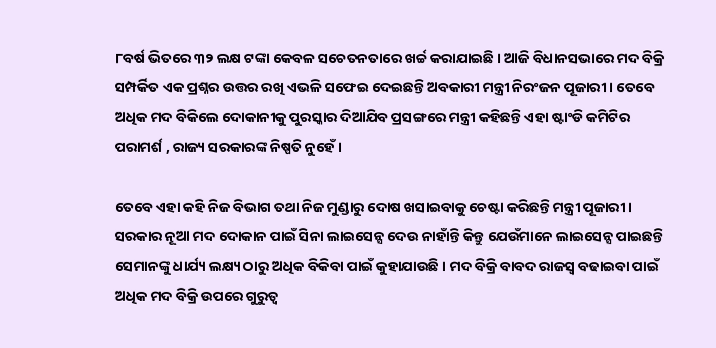୮ବର୍ଷ ଭିତରେ ୩୨ ଲକ୍ଷ ଟଙ୍କା କେବଳ ସଚେତନତାରେ ଖର୍ଚ୍ଚ କରାଯାଇଛି । ଆଜି ବିଧାନସଭାରେ ମଦ ବିକ୍ରି ସମ୍ପର୍କିତ ଏକ ପ୍ରଶ୍ନର ଉତ୍ତର ରଖି ଏଭଳି ସଫେଇ ଦେଇଛନ୍ତି ଅବକାରୀ ମନ୍ତ୍ରୀ ନିରଂଜନ ପୂଜାରୀ । ତେବେ ଅଧିକ ମଦ ବିକିଲେ ଦୋକାନୀକୁ ପୁରସ୍କାର ଦିଆଯିବ ପ୍ରସଙ୍ଗରେ ମନ୍ତ୍ରୀ କହିଛନ୍ତି ଏହା ଷ୍ଟାଂଡି କମିଟିର ପରାମର୍ଶ , ରାଜ୍ୟ ସରକାରଙ୍କ ନିଷ୍ପତି ନୁହେଁ ।

ତେବେ ଏହା କହି ନିଜ ବିଭାଗ ତଥା ନିଜ ମୁଣ୍ଡାରୁ ଦୋଷ ଖସାଇବାକୁ ଚେଷ୍ଟା କରିଛନ୍ତି ମନ୍ତ୍ରୀ ପୂଜାରୀ । ସରକାର ନୂଆ ମଦ ଦୋକାନ ପାଇଁ ସିନା ଲାଇସେନ୍ସ ଦେଉ ନାହାଁନ୍ତି କିନ୍ତୁ ଯେଉଁମାନେ ଲାଇସେନ୍ସ ପାଇଛନ୍ତି ସେମାନଙ୍କୁ ଧାର୍ଯ୍ୟ ଲକ୍ଷ୍ୟ ଠାରୁ ଅଧିକ ବିକିବା ପାଇଁ କୁହାଯାଉଛି । ମଦ ବିକ୍ରି ବାବଦ ରାଜସ୍ୱ ବଢାଇବା ପାଇଁ ଅଧିକ ମଦ ବିକ୍ରି ଉପରେ ଗୁରୁତ୍ୱ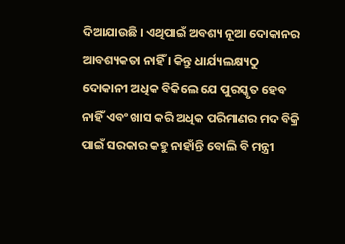ଦିଆଯାଉଛି । ଏଥିପାଇଁ ଅବଶ୍ୟ ନୂଆ ଦୋକାନର ଆବଶ୍ୟକତା ନାହିଁ । କିନ୍ତୁ ଧାର୍ଯ୍ୟଲକ୍ଷ୍ୟଠୁ ଦୋକାନୀ ଅଧିକ ବିକିଲେ ଯେ ପୁରସ୍କୃତ ହେବ ନାହିଁ ଏବଂ ଖାସ କରି ଅଧିକ ପରିମାଣର ମଦ ବିକ୍ରି ପାଇଁ ସରକାର କହୁ ନାହାଁନ୍ତି ବୋଲି ବି ମନ୍ତ୍ରୀ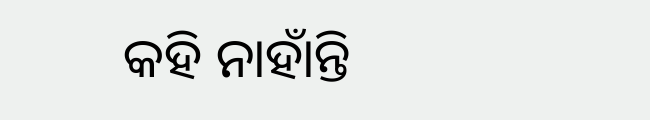କହି ନାହାଁନ୍ତି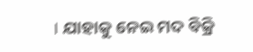। ଯାହାକୁ ନେଇ ମଦ ବିକ୍ରି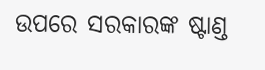ଉପରେ ସରକାରଙ୍କ ଷ୍ଟାଣ୍ଡ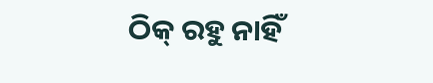ଠିକ୍ ରହୁ ନାହିଁ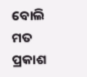ବୋଲି ମତ ପ୍ରକାଶ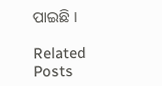ପାଇଛି ।

Related Posts